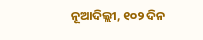ନୂଆଦିଲ୍ଲୀ, ୧୦୨ ଦିନ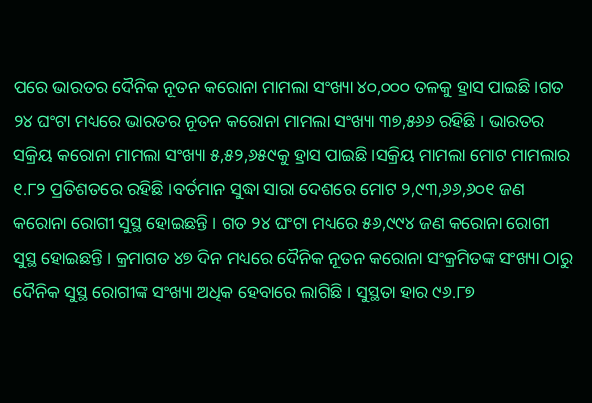ପରେ ଭାରତର ଦୈନିକ ନୂତନ କରୋନା ମାମଲା ସଂଖ୍ୟା ୪୦,୦୦୦ ତଳକୁ ହ୍ରାସ ପାଇଛି ।ଗତ ୨୪ ଘଂଟା ମଧ୍ୟରେ ଭାରତର ନୂତନ କରୋନା ମାମଲା ସଂଖ୍ୟା ୩୭,୫୬୬ ରହିଛି । ଭାରତର ସକ୍ରିୟ କରୋନା ମାମଲା ସଂଖ୍ୟା ୫,୫୨,୬୫୯କୁ ହ୍ରାସ ପାଇଛି ।ସକ୍ରିୟ ମାମଲା ମୋଟ ମାମଲାର ୧.୮୨ ପ୍ରତିଶତରେ ରହିଛି ।ବର୍ତମାନ ସୁଦ୍ଧା ସାରା ଦେଶରେ ମୋଟ ୨,୯୩,୬୬,୬୦୧ ଜଣ କରୋନା ରୋଗୀ ସୁସ୍ଥ ହୋଇଛନ୍ତି । ଗତ ୨୪ ଘଂଟା ମଧ୍ୟରେ ୫୬,୯୯୪ ଜଣ କରୋନା ରୋଗୀ ସୁସ୍ଥ ହୋଇଛନ୍ତି । କ୍ରମାଗତ ୪୭ ଦିନ ମଧ୍ୟରେ ଦୈନିକ ନୂତନ କରୋନା ସଂକ୍ରମିତଙ୍କ ସଂଖ୍ୟା ଠାରୁ ଦୈନିକ ସୁସ୍ଥ ରୋଗୀଙ୍କ ସଂଖ୍ୟା ଅଧିକ ହେବାରେ ଲାଗିଛି । ସୁସ୍ଥତା ହାର ୯୬.୮୭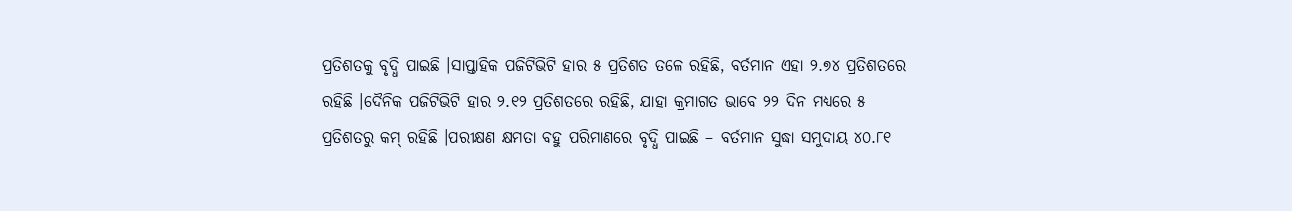ପ୍ରତିଶତକୁ ବୃଦ୍ଧି ପାଇଛି ।ସାପ୍ତାହିକ ପଜିଟିଭିଟି ହାର ୫ ପ୍ରତିଶତ ତଳେ ରହିଛି, ବର୍ତମାନ ଏହା ୨.୭୪ ପ୍ରତିଶତରେ ରହିଛି ।ଦୈନିକ ପଜିଟିଭିଟି ହାର ୨.୧୨ ପ୍ରତିଶତରେ ରହିଛି, ଯାହା କ୍ରମାଗତ ଭାବେ ୨୨ ଦିନ ମଧ୍ୟରେ ୫ ପ୍ରତିଶତରୁ କମ୍ ରହିଛି ।ପରୀକ୍ଷଣ କ୍ଷମତା ବହୁ ପରିମାଣରେ ବୃଦ୍ଧି ପାଇଛି – ବର୍ତମାନ ସୁଦ୍ଧା ସମୁଦାୟ ୪୦.୮୧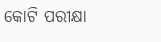କୋଟି ପରୀକ୍ଷା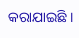କରାଯାଇଛି ।